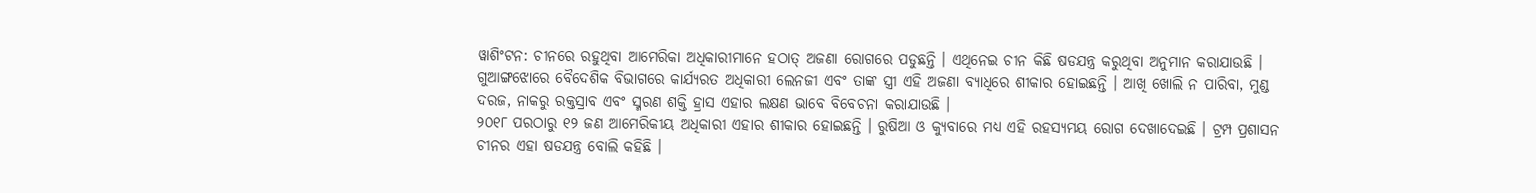ୱାଶିଂଟନ: ଚୀନରେ ରହୁଥିବା ଆମେରିକା ଅଧିକାରୀମାନେ ହଠାତ୍ ଅଜଣା ରୋଗରେ ପଡୁଛନ୍ତି । ଏଥିନେଇ ଚୀନ କିଛି ଷଡଯନ୍ତ୍ର କରୁଥିବା ଅନୁମାନ କରାଯାଉଛି । ଗୁଆଙ୍ଗଝୋରେ ବୈଦେଶିକ ବିଭାଗରେ କାର୍ଯ୍ୟରତ ଅଧିକାରୀ ଲେନଜୀ ଏବଂ ତାଙ୍କ ସ୍ତ୍ରୀ ଏହି ଅଜଣା ବ୍ୟାଧିରେ ଶୀକାର ହୋଇଛନ୍ତି । ଆଖି ଖୋଲି ନ ପାରିବା, ମୁଣ୍ଡ ଦରଜ, ନାକରୁ ରକ୍ତସ୍ରାବ ଏବଂ ସ୍ମରଣ ଶକ୍ତି ହ୍ରାସ ଏହାର ଲକ୍ଷଣ ଭାବେ ବିବେଚନା କରାଯାଉଛି ।
୨୦୧୮ ପରଠାରୁ ୧୨ ଜଣ ଆମେରିକୀୟ ଅଧିକାରୀ ଏହାର ଶୀକାର ହୋଇଛନ୍ତି । ରୁଷିଆ ଓ କ୍ୟୁବାରେ ମଧ୍ୟ ଏହି ରହସ୍ୟମୟ ରୋଗ ଦେଖାଦେଇଛି । ଟ୍ରମ୍ପ ପ୍ରଶାସନ ଚୀନର ଏହା ଷଡଯନ୍ତ୍ର ବୋଲି କହିଛି ।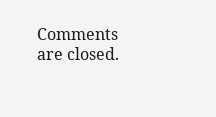Comments are closed.